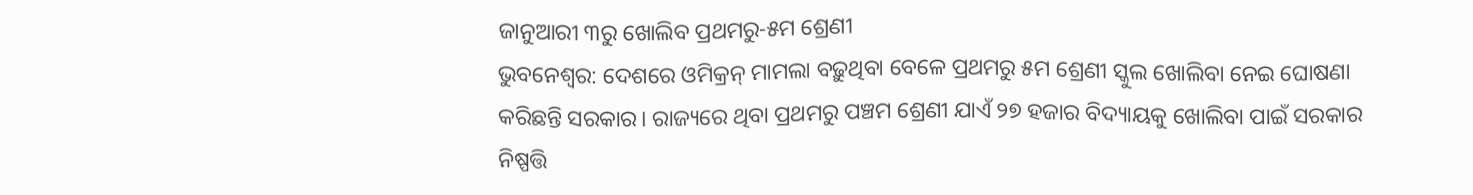ଜାନୁଆରୀ ୩ରୁ ଖୋଲିବ ପ୍ରଥମରୁ-୫ମ ଶ୍ରେଣୀ
ଭୁବନେଶ୍ବର: ଦେଶରେ ଓମିକ୍ରନ୍ ମାମଲା ବଢ଼ୁଥିବା ବେଳେ ପ୍ରଥମରୁ ୫ମ ଶ୍ରେଣୀ ସ୍କୁଲ ଖୋଲିବା ନେଇ ଘୋଷଣା କରିଛନ୍ତି ସରକାର। ରାଜ୍ୟରେ ଥିବା ପ୍ରଥମରୁ ପଞ୍ଚମ ଶ୍ରେଣୀ ଯାଏଁ ୨୭ ହଜାର ବିଦ୍ୟାୟକୁ ଖୋଲିବା ପାଇଁ ସରକାର ନିଷ୍ପତ୍ତି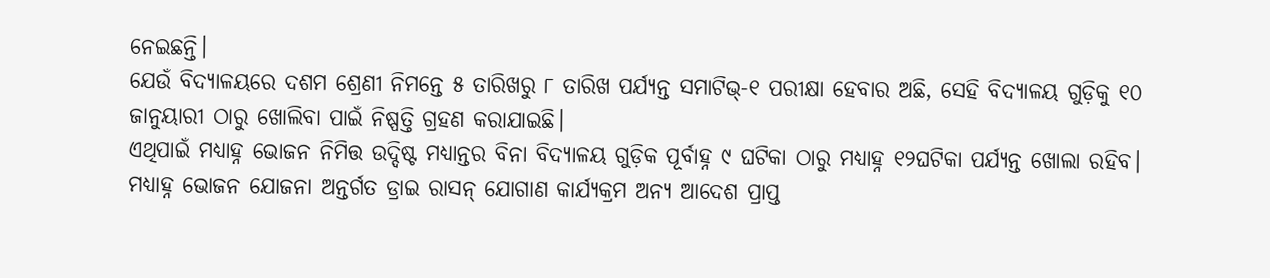ନେଇଛନ୍ତି।
ଯେଉଁ ବିଦ୍ୟାଳୟରେ ଦଶମ ଶ୍ରେଣୀ ନିମନ୍ତେ ୫ ତାରିଖରୁ ୮ ତାରିଖ ପର୍ଯ୍ୟନ୍ତ ସମାଟିଭ୍-୧ ପରୀକ୍ଷା ହେବାର ଅଛି, ସେହି ବିଦ୍ୟାଳୟ ଗୁଡ଼ିକୁ ୧୦ ଜାନୁୟାରୀ ଠାରୁ ଖୋଲିବା ପାଇଁ ନିଷ୍ପତ୍ତି ଗ୍ରହଣ କରାଯାଇଛି।
ଏଥିପାଇଁ ମଧ୍ୟାହ୍ନ ଭୋଜନ ନିମିତ୍ତ ଉଦ୍ଦିଷ୍ଟ ମଧ୍ୟାନ୍ତର ବିନା ବିଦ୍ୟାଳୟ ଗୁଡ଼ିକ ପୂର୍ବାହ୍ନ ୯ ଘଟିକା ଠାରୁ ମଧ୍ୟାହ୍ନ ୧୨ଘଟିକା ପର୍ଯ୍ୟନ୍ତ ଖୋଲା ରହିବ। ମଧ୍ୟାହ୍ନ ଭୋଜନ ଯୋଜନା ଅନ୍ତର୍ଗତ ଡ୍ରାଇ ରାସନ୍ ଯୋଗାଣ କାର୍ଯ୍ୟକ୍ରମ ଅନ୍ୟ ଆଦେଶ ପ୍ରାପ୍ତ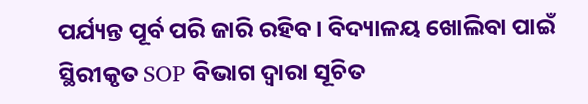ପର୍ଯ୍ୟନ୍ତ ପୂର୍ବ ପରି ଜାରି ରହିବ। ବିଦ୍ୟାଳୟ ଖୋଲିବା ପାଇଁ ସ୍ଥିରୀକୃତ SOP ବିଭାଗ ଦ୍ଵାରା ସୂଚିତ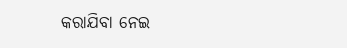କରାଯିବା ନେଇ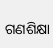ଗଣଶିକ୍ଷା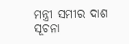ମନ୍ତ୍ରୀ ସମୀର ଦାଶ ସୂଚନା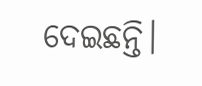ଦେଇଛନ୍ତି।